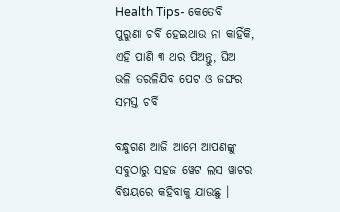Health Tips- କେତେବି ପୁରୁଣା ଚର୍ବି ହେଇଥାଉ ନା କାହିଁକି, ଏହି ପାଣି ୩ ଥର ପିଅନ୍ତୁ, ଘିଅ ଭଳି ତରଳିଯିବ ପେଟ ଓ ଜଙ୍ଘର ସମସ୍ତ ଚର୍ବି

ବନ୍ଧୁଗଣ ଆଜି ଆମେ ଆପଣଙ୍କୁ ସବୁଠାରୁ ସହଜ ୱେଟ ଲସ ୱାଟର ବିଷୟରେ କହିବାକୁ ଯାଉଛୁ ।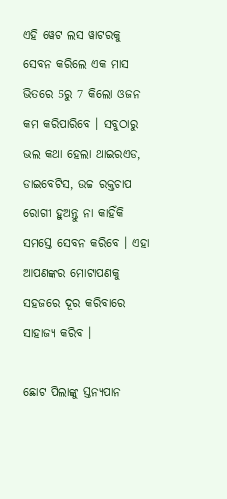ଏହି ୱେଟ ଲସ ୱାଟରକୁ ସେବନ କରିଲେ ଏକ ମାସ ଭିତରେ 5ରୁ 7 କିଲୋ ଓଜନ କମ କରିପାରିବେ । ସବୁଠାରୁ ଭଲ କଥା ହେଲା ଥାଇରଏଡ, ଡାଇବେଟିସ, ଉଚ୍ଚ ରକ୍ତଚାପ ରୋଗୀ ହୁଅନ୍ତୁ ନା କାହିଁକି ସମସ୍ତେ ସେବନ କରିବେ । ଏହା ଆପଣଙ୍କର ମୋଟାପଣକୁ ସହଜରେ ଦୂର କରିବାରେ ସାହାଜ୍ଯ କରିବ ।

ଛୋଟ ପିଲାଙ୍କୁ ସ୍ତନ୍ୟପାନ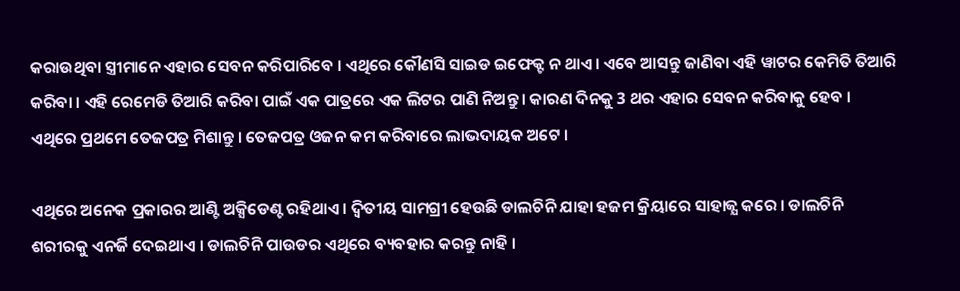କରାଉଥିବା ସ୍ତ୍ରୀମାନେ ଏହାର ସେବନ କରିପାରିବେ । ଏଥିରେ କୌଣସି ସାଇଡ ଇଫେକ୍ଟ ନ ଥାଏ । ଏବେ ଆସନ୍ତୁ ଜାଣିବା ଏହି ୱାଟର କେମିତି ତିଆରି କରିବା । ଏହି ରେମେଡି ତିଆରି କରିବା ପାଇଁ ଏକ ପାତ୍ରରେ ଏକ ଲିଟର ପାଣି ନିଅନ୍ତୁ । କାରଣ ଦିନକୁ 3 ଥର ଏହାର ସେବନ କରିବାକୁ ହେବ । ଏଥିରେ ପ୍ରଥମେ ତେଜପତ୍ର ମିଶାନ୍ତୁ । ତେଜପତ୍ର ଓଜନ କମ କରିବାରେ ଲାଭଦାୟକ ଅଟେ ।

ଏଥିରେ ଅନେକ ପ୍ରକାରର ଆଣ୍ଟି ଅକ୍ସିଡେଣ୍ଟ ରହିଥାଏ । ଦ୍ଵିତୀୟ ସାମଗ୍ରୀ ହେଉଛି ଡାଲଚିନି ଯାହା ହଜମ କ୍ରିୟାରେ ସାହାଜ୍ଯ କରେ । ଡାଲଚିନି ଶରୀରକୁ ଏନର୍ଜି ଦେଇଥାଏ । ଡାଲଚିନି ପାଉଡର ଏଥିରେ ବ୍ୟବହାର କରନ୍ତୁ ନାହି ।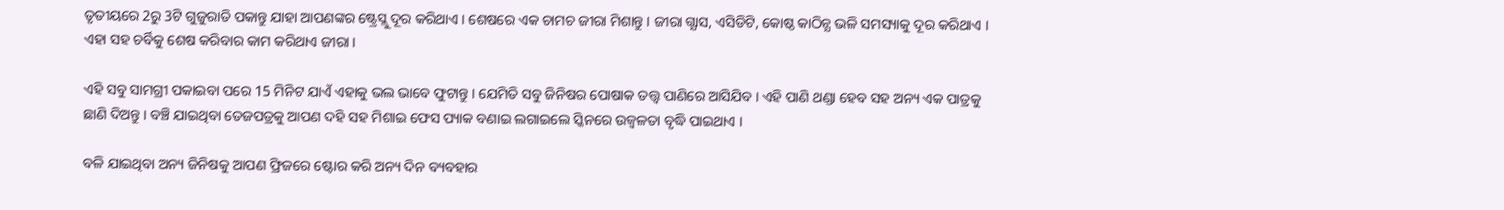ତୃତୀୟରେ 2ରୁ 3ଟି ଗୁଜୁରାତି ପକାନ୍ତୁ ଯାହା ଆପଣଙ୍କର ଷ୍ଟ୍ରେସ୍ଲୁ ଦୂର କରିଥାଏ । ଶେଷରେ ଏକ ଚାମଚ ଜୀରା ମିଶାନ୍ତୁ । ଜୀରା ଗ୍ଯାସ, ଏସିଡିଟି, କୋଷ୍ଠ କାଠିନ୍ଯ ଭଳି ସମସ୍ୟାକୁ ଦୂର କରିଥାଏ । ଏହା ସହ ଚର୍ବିକୁ ଶେଷ କରିବାର କାମ କରିଥାଏ ଜୀରା ।

ଏହି ସବୁ ସାମଗ୍ରୀ ପକାଇବା ପରେ 15 ମିନିଟ ଯାଏଁ ଏହାକୁ ଭଲ ଭାବେ ଫୁଟାନ୍ତୁ । ଯେମିତି ସବୁ ଜିନିଷର ପୋଷାକ ତତ୍ତ୍ଵ ପାଣିରେ ଆସିଯିବ । ଏହି ପାଣି ଥଣ୍ଡା ହେବ ସହ ଅନ୍ୟ ଏକ ପାତ୍ରକୁ ଛାଣି ଦିଅନ୍ତୁ । ବଞ୍ଚି ଯାଇଥିବା ତେଜପତ୍ରକୁ ଆପଣ ଦହି ସହ ମିଶାଇ ଫେସ ପ୍ୟାକ ବଣାଇ ଲଗାଇଲେ ସ୍କିନରେ ଉଜ୍ବଳତା ବୃଦ୍ଧି ପାଇଥାଏ ।

ବଳି ଯାଇଥିବା ଅନ୍ୟ ଜିନିଷକୁ ଆପଣ ଫ୍ରିଜରେ ଷ୍ଟୋର କରି ଅନ୍ୟ ଦିନ ବ୍ୟବହାର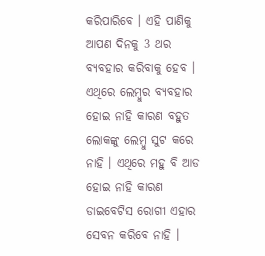କରିପାରିବେ । ଏହି ପାଣିକୁ ଆପଣ ଦିନକୁ 3 ଥର ବ୍ୟବହାର କରିବାକୁ ହେବ । ଏଥିରେ ଲେମ୍ବୁର ବ୍ଯବହାର ହୋଇ ନାହି କାରଣ ବହୁତ ଲୋକଙ୍କୁ ଲେମ୍ବୁ ସୁଟ କରେ ନାହି । ଏଥିରେ ମହୁ ବି ଆଡ ହୋଇ ନାହି କାରଣ ଡାଇବେଟିସ ରୋଗୀ ଏହାର ସେବନ କରିବେ ନାହି ।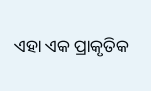ଏହା ଏକ ପ୍ରାକୃତିକ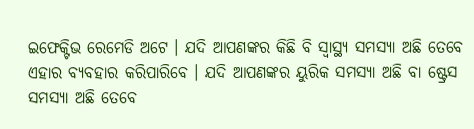ଇଫେକ୍ଟିଭ ରେମେଡି ଅଟେ । ଯଦି ଆପଣଙ୍କର କିଛି ବି ସ୍ୱାସ୍ଥ୍ୟ ସମସ୍ଯା ଅଛି ତେବେ ଏହାର ବ୍ଯବହାର କରିପାରିବେ । ଯଦି ଆପଣଙ୍କର ୟୁରିକ ସମସ୍ଯା ଅଛି ବା ଷ୍ଟ୍ରେସ ସମସ୍ଯା ଅଛି ତେବେ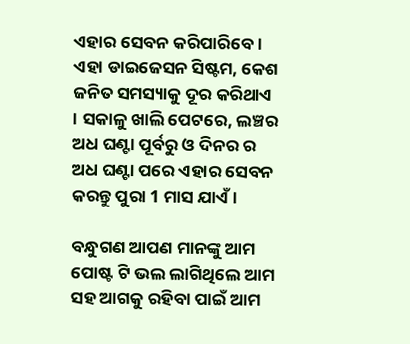ଏହାର ସେବନ କରିପାରିବେ । ଏହା ଡାଇଜେସନ ସିଷ୍ଟମ, କେଶ ଜନିତ ସମସ୍ୟାକୁ ଦୂର କରିଥାଏ । ସକାଳୁ ଖାଲି ପେଟରେ, ଲଞ୍ଚର ଅଧ ଘଣ୍ଟା ପୂର୍ବରୁ ଓ ଦିନର ର ଅଧ ଘଣ୍ଟା ପରେ ଏହାର ସେବନ କରନ୍ତୁ ପୁରା 1 ମାସ ଯାଏଁ ।

ବନ୍ଧୁଗଣ ଆପଣ ମାନଙ୍କୁ ଆମ ପୋଷ୍ଟ ଟି ଭଲ ଲାଗିଥିଲେ ଆମ ସହ ଆଗକୁ ରହିବା ପାଇଁ ଆମ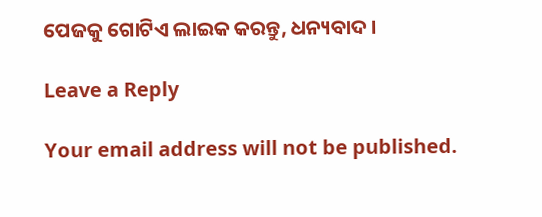ପେଜକୁ ଗୋଟିଏ ଲାଇକ କରନ୍ତୁ, ଧନ୍ୟବାଦ ।

Leave a Reply

Your email address will not be published.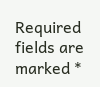Required fields are marked *